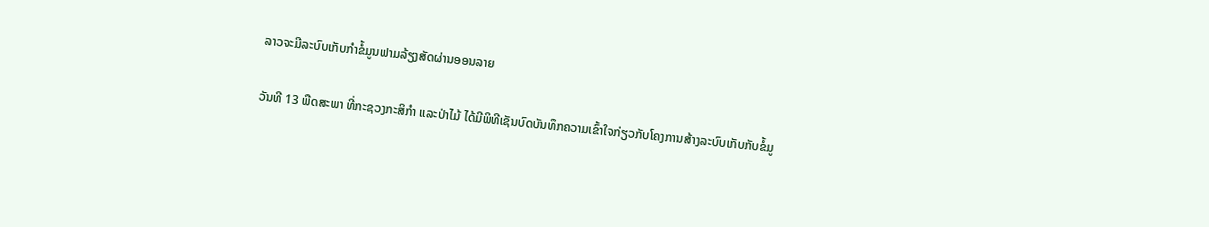ລາວຈະມີລະບົບເກັບກຳຂໍ້ມູນຟາມລ້ຽງສັດຜ່ານອອນລາຍ

ວັນທີ 13 ພືດສະພາ ທີ່ກະຊວງກະສິກຳ ແລະປ່າໄມ້ ໄດ້ມີພິທີເຊັນບົດບັນທຶກຄວາມເຂົ້າໃຈກ່ຽວກັບໂຄງການສ້າງລະບົບເກັບກັບຂໍ້ມູ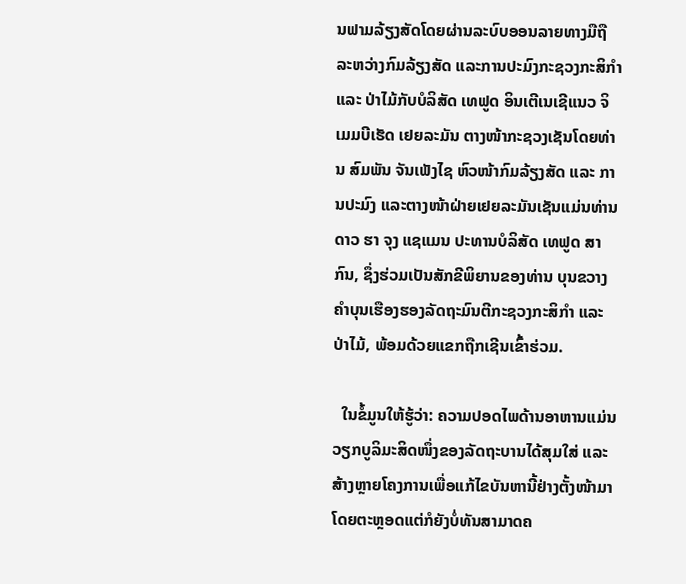ນຟາມລ້ຽງສັດໂດຍຜ່ານລະບົບອອນລາຍທາງມືຖືລະຫວ່າງກົມລ້ຽງສັດ ແລະການປະມົງກະຊວງກະສິກຳ ແລະ ປ່າໄມ້ກັບບໍລິສັດ ເທຟູດ ອິນເຕີເນເຊີແນວ ຈິເມມບີເຮັດ ເຢຍລະມັນ ຕາງໜ້າກະຊວງເຊັນໂດຍທ່ານ ສົມພັນ ຈັນເພັງໄຊ ຫົວໜ້າກົມລ້ຽງສັດ ແລະ ການປະມົງ ແລະຕາງໜ້າຝ່າຍເຢຍລະມັນເຊັນແມ່ນທ່ານ ດາວ ຮາ ຈຸງ ແຊແມນ ປະທານບໍລິສັດ ເທຟູດ ສາກົນ, ຊຶ່ງຮ່ວມເປັນສັກຂີພິຍານຂອງທ່ານ ບຸນຂວາງ ຄຳບຸນເຮືອງຮອງລັດຖະມົນຕີກະຊວງກະສິກຳ ແລະ ປ່າໄມ້, ພ້ອມດ້ວຍແຂກຖືກເຊີນເຂົ້າຮ່ວມ.

  ໃນຂໍ້ມູນໃຫ້ຮູ້ວ່າ: ຄວາມປອດໄພດ້ານອາຫານແມ່ນວຽກບູລິມະສິດໜຶ່ງຂອງລັດຖະບານໄດ້ສຸມໃສ່ ແລະສ້າງຫຼາຍໂຄງການເພື່ອແກ້ໄຂບັນຫານີ້ຢ່າງຕັ້ງໜ້າມາໂດຍຕະຫຼອດແຕ່ກໍຍັງບໍ່ທັນສາມາດຄ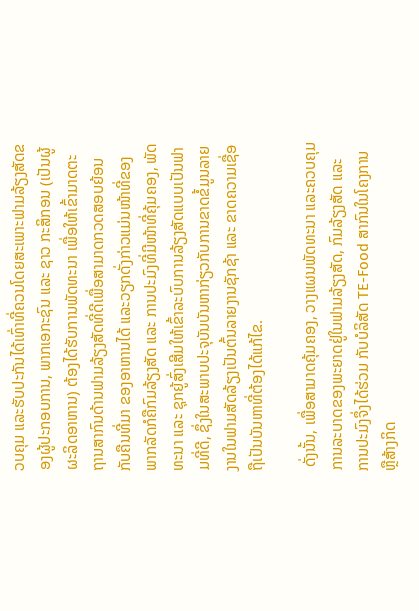ວບຄຸມ ແລະຮັບປະກັນໄດ້ເທົ່າທີ່ຄວນໂດຍສະເພາະຟາມລ້ຽງສັດຂອງຜູ້ປະກອບການ, ພາກເອກະຊົນ ແລະ ຊາວ ກະສິກອນ (ເປັນຜູ້ຜະລິດອາຫານ) ຕ້ອງໄດ້ຮັບການພັດທະນາ ເພື່ອໃຫ້ເຂົ້າມາດຕະຖານສາກົນດ້ານຟາມລ້ຽງສັດທີ່ດີເພື່ອສາມາດກວດສອບຍ້ອນກັບຄືນທີ່ມາ ຂອງອາຫານໄດ້ ແລະວຽກດັ່ງກ່າວແມ່ນໜ້າທີ່ຂອງພາກລັດກໍຄືກົມລ້ຽງສັດ ແລະ ການປະມົງທີ່ມີໜ້າທີ່ຄຸ້ມຄອງ, ພັດທະນາ ແລະ ຊຸກຍູ້ສົ່ງເສີມໃຫ້ເຂົ້າລະບົບການລ້ຽງສັດແບບເປັນຟາມທີ່ດີ, ຊຶ່ງໃນສະພາບປະຈຸບັນບັນຫາກ່ຽວກັບການຂາດຂໍ້ມູນລາຍງານໃນຟາມສັດລ້ຽງເປັນຕົ້ນລາຍງານຊັກຊ້າ ແລະ ຂາດຄວາມເຊື່ອຖືເປັນບັນຫາທີ່ຕ້ອງໄດ້ແກ້ໄຂ.

 ດັ່ງນັ້ນ, ເພື່ອສາມາດຄຸ້ມຄອງ, ວາງແຜນພັດທະນາ ແລະຄວບຄຸມການລະບາດຂອງພະຍາດຢູ່ໃນຟາມລ້ຽງສັດ, ກົມລ້ຽງສັດ ແລະ ການປະມົງຈຶ່ງໄດ້ຮ່ວມ ກັບບໍລິສັດ TE-Food ສາກົນໃນໂຄງການ ຫຼືສ້າງກິດ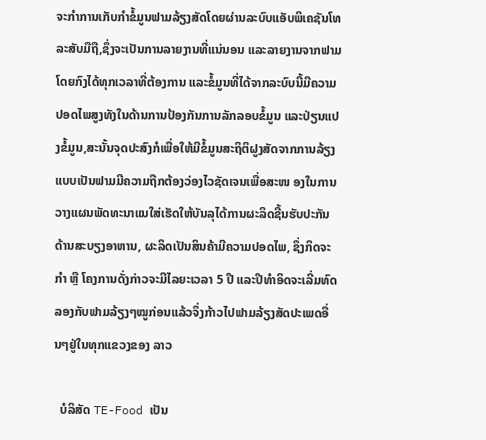ຈະກຳການເກັບກຳຂໍ້ມູນຟາມລ້ຽງສັດໂດຍຜ່ານລະບົບແອັບພິເຄຊັນໂທລະສັບມືຖື,ຊຶ່ງຈະເປັນການລາຍງານທີ່ແນ່ນອນ ແລະລາຍງານຈາກຟາມໂດຍກົງໄດ້ທຸກເວລາທີ່ຕ້ອງການ ແລະຂໍ້ມູນທີ່ໄດ້ຈາກລະບົບນີ້ມີຄວາມປອດໄພສູງທັງໃນດ້ານການປ້ອງກັນການລັກລອບຂໍ້ມູນ ແລະປ່ຽນແປງຂໍ້ມູນ,ສະນັ້ນຈຸດປະສົງກໍເພື່ອໃຫ້ມີຂໍ້ມູນສະຖິຕິຝູງສັດຈາກການລ້ຽງແບບເປັນຟາມມີຄວາມຖືກຕ້ອງວ່ອງໄວຊັດເຈນເພື່ອສະໜ ອງໃນການວາງແຜນພັດທະນາແນໃສ່ເຮັດໃຫ້ບັນລຸໄດ້ການຜະລິດຊີ້ນຮັບປະກັນດ້ານສະບຽງອາຫານ, ຜະລິດເປັນສິນຄ້າມີຄວາມປອດໄພ, ຊຶ່ງກິດຈະກຳ ຫຼື ໂຄງການດັ່ງກ່າວຈະມີໄລຍະເວລາ 5 ປີ ແລະປີທຳອິດຈະເລີ່ມທົດລອງກັບຟາມລ້ຽງໆໝູກ່ອນແລ້ວຈຶ່ງກ້າວໄປຟາມລ້ຽງສັດປະເພດອື່ນໆຢູ່ໃນທຸກແຂວງຂອງ ລາວ

  ບໍລິສັດ TE-Food ເປັນ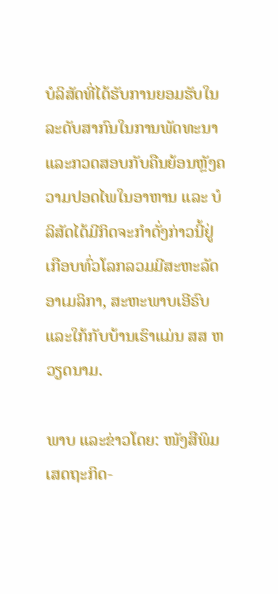ບໍລິສັດທີ່ໄດ້ຮັບການຍອມຮັບໃນລະດັບສາກົນໃນການພັດທະນາ ແລະກວດສອບກັບຄືນຍ້ອນຫຼັງຄວາມປອດໄພໃນອາຫານ ແລະ ບໍລິສັດໄດ້ມີກິດຈະກຳດັ່ງກ່າວນີ້ຢູ່ເກືອບທົ່ວໂລກລວມມີສະຫະລັດອາເມລິກາ, ສະຫະພາບເອີຣົບ ແລະໃກ້ກັບບ້ານເຮົາແມ່ນ ສສ ຫວຽດນາມ.

ພາບ ແລະຂ່າວໂດຍ: ໜັງສືພິມເສດຖະກິດ-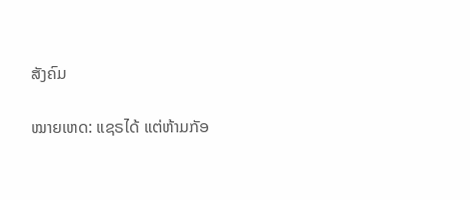ສັງຄົມ

ໝາຍເຫດ: ແຊຣໄດ້ ແຕ່ຫ້າມກັອ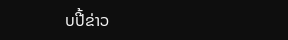ບປີ້ຂ່າວ